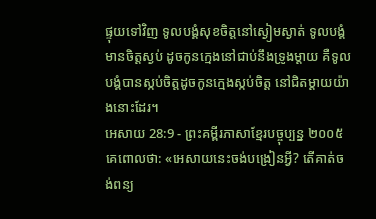ផ្ទុយទៅវិញ ទូលបង្គំសុខចិត្តនៅស្ងៀមស្ងាត់ ទូលបង្គំមានចិត្តស្ងប់ ដូចកូនក្មេងនៅជាប់នឹងទ្រូងម្ដាយ គឺទូលបង្គំបានស្កប់ចិត្តដូចកូនក្មេងស្កប់ចិត្ត នៅជិតម្ដាយយ៉ាងនោះដែរ។
អេសាយ 28:9 - ព្រះគម្ពីរភាសាខ្មែរបច្ចុប្បន្ន ២០០៥ គេពោលថា: «អេសាយនេះចង់បង្រៀនអ្វី? តើគាត់ចង់ពន្យ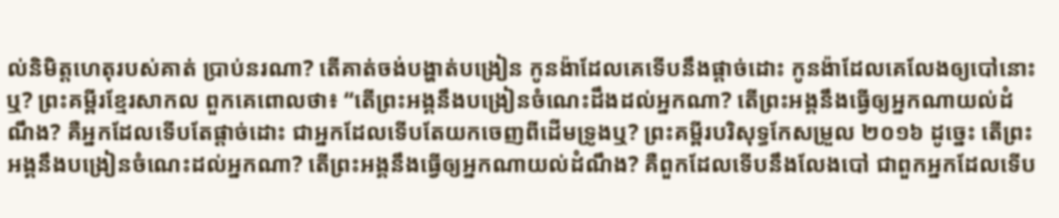ល់និមិត្តហេតុរបស់គាត់ ប្រាប់នរណា? តើគាត់ចង់បង្ហាត់បង្រៀន កូនង៉ាដែលគេទើបនឹងផ្ដាច់ដោះ កូនង៉ាដែលគេលែងឲ្យបៅនោះឬ? ព្រះគម្ពីរខ្មែរសាកល ពួកគេពោលថា៖ “តើព្រះអង្គនឹងបង្រៀនចំណេះដឹងដល់អ្នកណា? តើព្រះអង្គនឹងធ្វើឲ្យអ្នកណាយល់ដំណឹង? គឺអ្នកដែលទើបតែផ្ដាច់ដោះ ជាអ្នកដែលទើបតែយកចេញពីដើមទ្រូងឬ? ព្រះគម្ពីរបរិសុទ្ធកែសម្រួល ២០១៦ ដូច្នេះ តើព្រះអង្គនឹងបង្រៀនចំណេះដល់អ្នកណា? តើព្រះអង្គនឹងធ្វើឲ្យអ្នកណាយល់ដំណឹង? គឺពួកដែលទើបនឹងលែងបៅ ជាពួកអ្នកដែលទើប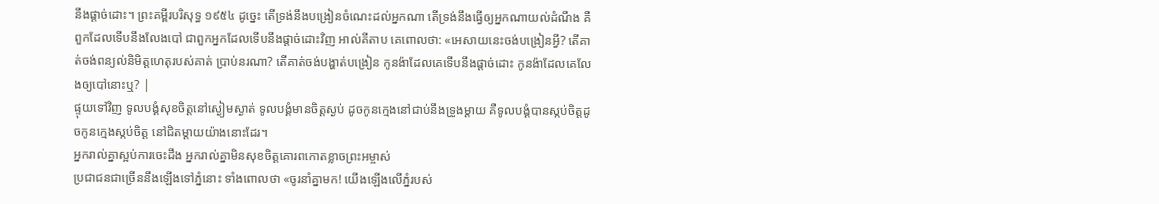នឹងផ្តាច់ដោះ។ ព្រះគម្ពីរបរិសុទ្ធ ១៩៥៤ ដូច្នេះ តើទ្រង់នឹងបង្រៀនចំណេះដល់អ្នកណា តើទ្រង់នឹងធ្វើឲ្យអ្នកណាយល់ដំណឹង គឺពួកដែលទើបនឹងលែងបៅ ជាពួកអ្នកដែលទើបនឹងផ្តាច់ដោះវិញ អាល់គីតាប គេពោលថា: «អេសាយនេះចង់បង្រៀនអ្វី? តើគាត់ចង់ពន្យល់និមិត្តហេតុរបស់គាត់ ប្រាប់នរណា? តើគាត់ចង់បង្ហាត់បង្រៀន កូនង៉ាដែលគេទើបនឹងផ្ដាច់ដោះ កូនង៉ាដែលគេលែងឲ្យបៅនោះឬ? |
ផ្ទុយទៅវិញ ទូលបង្គំសុខចិត្តនៅស្ងៀមស្ងាត់ ទូលបង្គំមានចិត្តស្ងប់ ដូចកូនក្មេងនៅជាប់នឹងទ្រូងម្ដាយ គឺទូលបង្គំបានស្កប់ចិត្តដូចកូនក្មេងស្កប់ចិត្ត នៅជិតម្ដាយយ៉ាងនោះដែរ។
អ្នករាល់គ្នាស្អប់ការចេះដឹង អ្នករាល់គ្នាមិនសុខចិត្តគោរពកោតខ្លាចព្រះអម្ចាស់
ប្រជាជនជាច្រើននឹងឡើងទៅភ្នំនោះ ទាំងពោលថា «ចូរនាំគ្នាមក! យើងឡើងលើភ្នំរបស់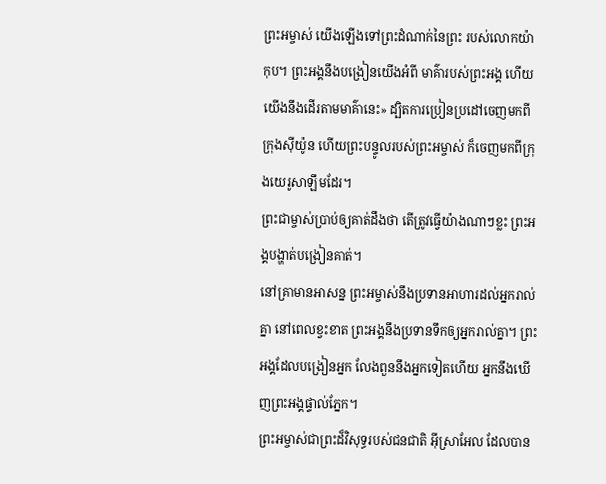ព្រះអម្ចាស់ យើងឡើងទៅព្រះដំណាក់នៃព្រះ របស់លោកយ៉ាកុប។ ព្រះអង្គនឹងបង្រៀនយើងអំពី មាគ៌ារបស់ព្រះអង្គ ហើយយើងនឹងដើរតាមមាគ៌ានេះ» ដ្បិតការប្រៀនប្រដៅចេញមកពីក្រុងស៊ីយ៉ូន ហើយព្រះបន្ទូលរបស់ព្រះអម្ចាស់ ក៏ចេញមកពីក្រុងយេរូសាឡឹមដែរ។
ព្រះជាម្ចាស់ប្រាប់ឲ្យគាត់ដឹងថា តើត្រូវធ្វើយ៉ាងណាៗខ្លះ ព្រះអង្គបង្ហាត់បង្រៀនគាត់។
នៅគ្រាមានអាសន្ន ព្រះអម្ចាស់នឹងប្រទានអាហារដល់អ្នករាល់គ្នា នៅពេលខ្វះខាត ព្រះអង្គនឹងប្រទានទឹកឲ្យអ្នករាល់គ្នា។ ព្រះអង្គដែលបង្រៀនអ្នក លែងពួននឹងអ្នកទៀតហើយ អ្នកនឹងឃើញព្រះអង្គផ្ទាល់ភ្នែក។
ព្រះអម្ចាស់ជាព្រះដ៏វិសុទ្ធរបស់ជនជាតិ អ៊ីស្រាអែល ដែលបាន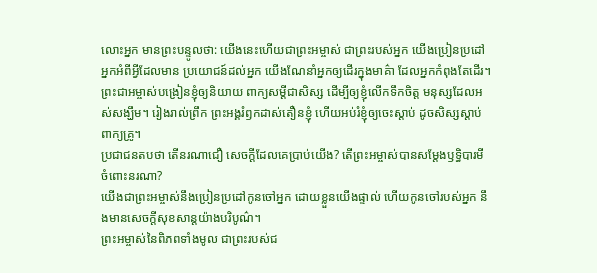លោះអ្នក មានព្រះបន្ទូលថា: យើងនេះហើយជាព្រះអម្ចាស់ ជាព្រះរបស់អ្នក យើងប្រៀនប្រដៅអ្នកអំពីអ្វីដែលមាន ប្រយោជន៍ដល់អ្នក យើងណែនាំអ្នកឲ្យដើរក្នុងមាគ៌ា ដែលអ្នកកំពុងតែដើរ។
ព្រះជាអម្ចាស់បង្រៀនខ្ញុំឲ្យនិយាយ ពាក្យសម្ដីជាសិស្ស ដើម្បីឲ្យខ្ញុំលើកទឹកចិត្ត មនុស្សដែលអស់សង្ឃឹម។ រៀងរាល់ព្រឹក ព្រះអង្គរំឭកដាស់តឿនខ្ញុំ ហើយអប់រំខ្ញុំឲ្យចេះស្ដាប់ ដូចសិស្សស្ដាប់ពាក្យគ្រូ។
ប្រជាជនតបថា តើនរណាជឿ សេចក្ដីដែលគេប្រាប់យើង? តើព្រះអម្ចាស់បានសម្តែងឫទ្ធិបារមី ចំពោះនរណា?
យើងជាព្រះអម្ចាស់នឹងប្រៀនប្រដៅកូនចៅអ្នក ដោយខ្លួនយើងផ្ទាល់ ហើយកូនចៅរបស់អ្នក នឹងមានសេចក្ដីសុខសាន្តយ៉ាងបរិបូណ៌។
ព្រះអម្ចាស់នៃពិភពទាំងមូល ជាព្រះរបស់ជ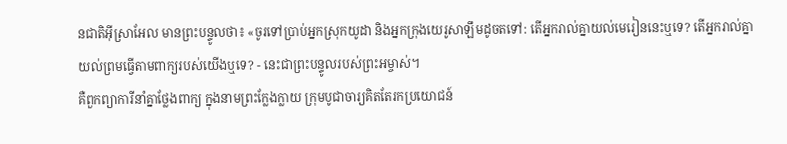នជាតិអ៊ីស្រាអែល មានព្រះបន្ទូលថា៖ «ចូរទៅប្រាប់អ្នកស្រុកយូដា និងអ្នកក្រុងយេរូសាឡឹមដូចតទៅ: តើអ្នករាល់គ្នាយល់មេរៀននេះឬទេ? តើអ្នករាល់គ្នាយល់ព្រមធ្វើតាមពាក្យរបស់យើងឬទេ? - នេះជាព្រះបន្ទូលរបស់ព្រះអម្ចាស់។
គឺពួកព្យាការីនាំគ្នាថ្លែងពាក្យ ក្នុងនាមព្រះក្លែងក្លាយ ក្រុមបូជាចារ្យគិតតែរកប្រយោជន៍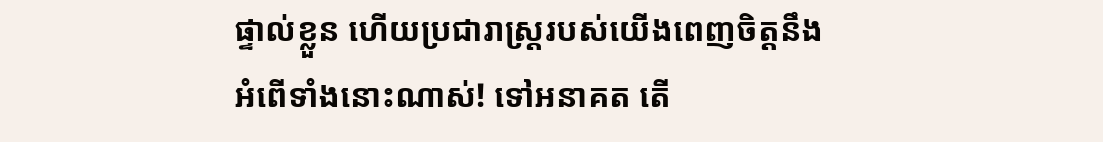ផ្ទាល់ខ្លួន ហើយប្រជារាស្ត្ររបស់យើងពេញចិត្តនឹង អំពើទាំងនោះណាស់! ទៅអនាគត តើ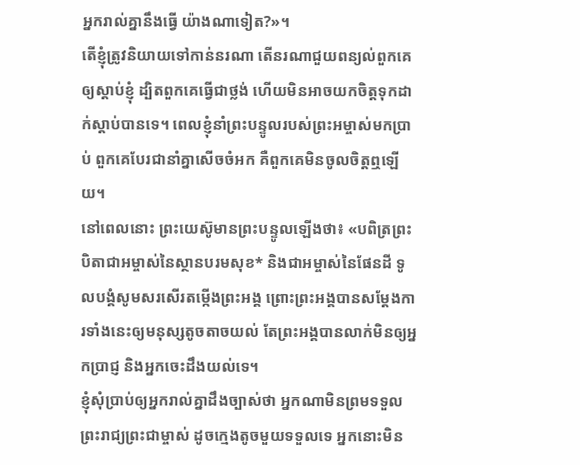អ្នករាល់គ្នានឹងធ្វើ យ៉ាងណាទៀត?»។
តើខ្ញុំត្រូវនិយាយទៅកាន់នរណា តើនរណាជួយពន្យល់ពួកគេឲ្យស្ដាប់ខ្ញុំ ដ្បិតពួកគេធ្វើជាថ្លង់ ហើយមិនអាចយកចិត្តទុកដាក់ស្ដាប់បានទេ។ ពេលខ្ញុំនាំព្រះបន្ទូលរបស់ព្រះអម្ចាស់មកប្រាប់ ពួកគេបែរជានាំគ្នាសើចចំអក គឺពួកគេមិនចូលចិត្តឮឡើយ។
នៅពេលនោះ ព្រះយេស៊ូមានព្រះបន្ទូលឡើងថា៖ «បពិត្រព្រះបិតាជាអម្ចាស់នៃស្ថានបរមសុខ* និងជាអម្ចាស់នៃផែនដី ទូលបង្គំសូមសរសើរតម្កើងព្រះអង្គ ព្រោះព្រះអង្គបានសម្តែងការទាំងនេះឲ្យមនុស្សតូចតាចយល់ តែព្រះអង្គបានលាក់មិនឲ្យអ្នកប្រាជ្ញ និងអ្នកចេះដឹងយល់ទេ។
ខ្ញុំសុំប្រាប់ឲ្យអ្នករាល់គ្នាដឹងច្បាស់ថា អ្នកណាមិនព្រមទទួលព្រះរាជ្យព្រះជាម្ចាស់ ដូចក្មេងតូចមួយទទួលទេ អ្នកនោះមិន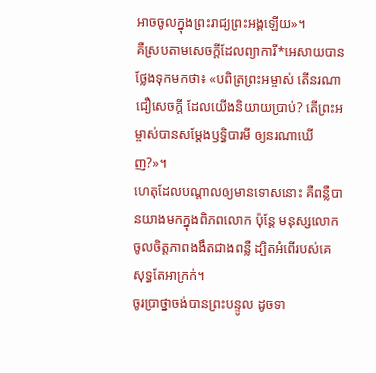អាចចូលក្នុងព្រះរាជ្យព្រះអង្គឡើយ»។
គឺស្របតាមសេចក្ដីដែលព្យាការី*អេសាយបានថ្លែងទុកមកថា៖ «បពិត្រព្រះអម្ចាស់ តើនរណាជឿសេចក្ដី ដែលយើងនិយាយប្រាប់? តើព្រះអម្ចាស់បានសម្តែងឫទ្ធិបារមី ឲ្យនរណាឃើញ?»។
ហេតុដែលបណ្ដាលឲ្យមានទោសនោះ គឺពន្លឺបានយាងមកក្នុងពិភពលោក ប៉ុន្តែ មនុស្សលោកចូលចិត្តភាពងងឹតជាងពន្លឺ ដ្បិតអំពើរបស់គេសុទ្ធតែអាក្រក់។
ចូរប្រាថ្នាចង់បានព្រះបន្ទូល ដូចទា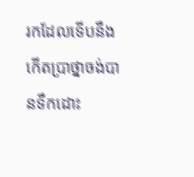រកដែលទើបនឹងកើតប្រាថ្នាចង់បានទឹកដោះ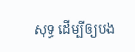សុទ្ធ ដើម្បីឲ្យបង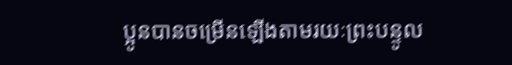ប្អូនបានចម្រើនឡើងតាមរយៈព្រះបន្ទូល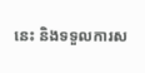នេះ និងទទួលការស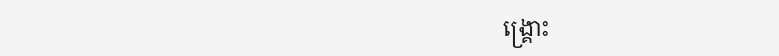ង្គ្រោះ